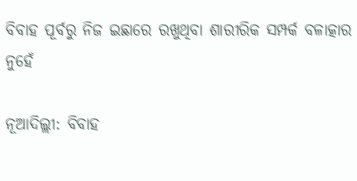ବିବାହ ପୂର୍ବରୁ ନିଜ ଇଛାରେ ରଖୁଥିବା ଶାରୀରିକ ସମ୍ପର୍କ ବଳାତ୍କାର ନୁହେଁ

ନୂଆଦିଲ୍ଲୀ: ବିବାହ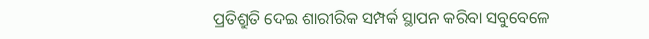ପ୍ରତିଶ୍ରୁତି ଦେଇ ଶାରୀରିକ ସମ୍ପର୍କ ସ୍ଥାପନ କରିବା ସବୁବେଳେ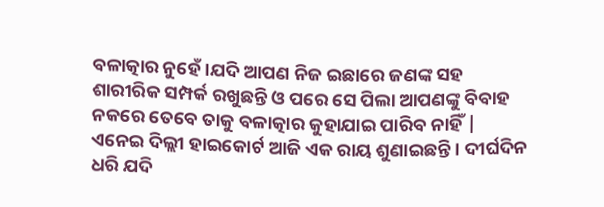ବଳାତ୍କାର ନୁହେଁ ।ଯଦି ଆପଣ ନିଜ ଇଛାରେ ଜଣଙ୍କ ସହ ଶାରୀରିକ ସମ୍ପର୍କ ରଖୁଛନ୍ତି ଓ ପରେ ସେ ପିଲା ଆପଣଙ୍କୁ ବିବାହ ନକରେ ତେବେ ତାକୁ ବଳାତ୍କାର କୁହାଯାଇ ପାରିବ ନାହିଁ |
ଏନେଇ ଦିଲ୍ଲୀ ହାଇକୋର୍ଟ ଆଜି ଏକ ରାୟ ଶୁଣାଇଛନ୍ତି । ଦୀର୍ଘଦିନ ଧରି ଯଦି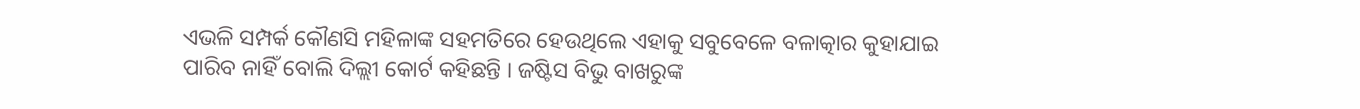ଏଭଳି ସମ୍ପର୍କ କୌଣସି ମହିଳାଙ୍କ ସହମତିରେ ହେଉଥିଲେ ଏହାକୁ ସବୁବେଳେ ବଳାତ୍କାର କୁହାଯାଇ ପାରିବ ନାହିଁ ବୋଲି ଦିଲ୍ଲୀ କୋର୍ଟ କହିଛନ୍ତି । ଜଷ୍ଟିସ ବିଭୁ ବାଖରୁଙ୍କ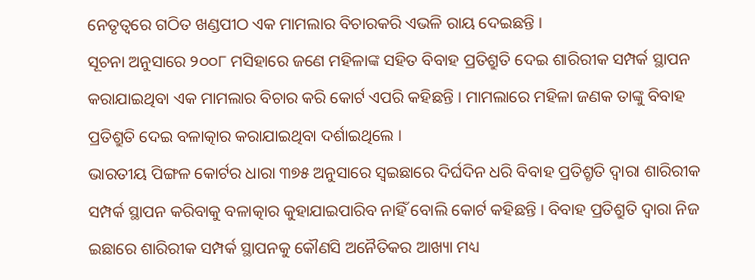ନେତୃତ୍ୱରେ ଗଠିତ ଖଣ୍ଡପୀଠ ଏକ ମାମଲାର ବିଚାରକରି ଏଭଳି ରାୟ ଦେଇଛନ୍ତି ।
ସୂଚନା ଅନୁସାରେ ୨୦୦୮ ମସିହାରେ ଜଣେ ମହିଳାଙ୍କ ସହିତ ବିବାହ ପ୍ରତିଶ୍ରୁତି ଦେଇ ଶାରିରୀକ ସମ୍ପର୍କ ସ୍ଥାପନ କରାଯାଇଥିବା ଏକ ମାମଲାର ବିଚାର କରି କୋର୍ଟ ଏପରି କହିଛନ୍ତି । ମାମଲାରେ ମହିଳା ଜଣକ ତାଙ୍କୁ ବିବାହ ପ୍ରତିଶ୍ରୁତି ଦେଇ ବଳାତ୍କାର କରାଯାଇଥିବା ଦର୍ଶାଇଥିଲେ ।
ଭାରତୀୟ ପିଙ୍ଗଳ କୋର୍ଟର ଧାରା ୩୭୫ ଅନୁସାରେ ସ୍ଵଇଛାରେ ଦିର୍ଘଦିନ ଧରି ବିବାହ ପ୍ରତିଶ୍ରୃତି ଦ୍ୱାରା ଶାରିରୀକ ସମ୍ପର୍କ ସ୍ଥାପନ କରିବାକୁ ବଳାତ୍କାର କୁହାଯାଇପାରିବ ନାହିଁ ବୋଲି କୋର୍ଟ କହିଛନ୍ତି । ବିବାହ ପ୍ରତିଶ୍ରୁତି ଦ୍ୱାରା ନିଜ ଇଛାରେ ଶାରିରୀକ ସମ୍ପର୍କ ସ୍ଥାପନକୁ କୌଣସି ଅନୈତିକର ଆଖ୍ୟା ମଧ୍ୟ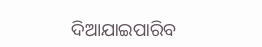ଦିଆଯାଇପାରିବ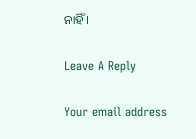ନାହିଁ ।

Leave A Reply

Your email address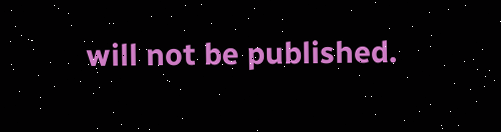will not be published.